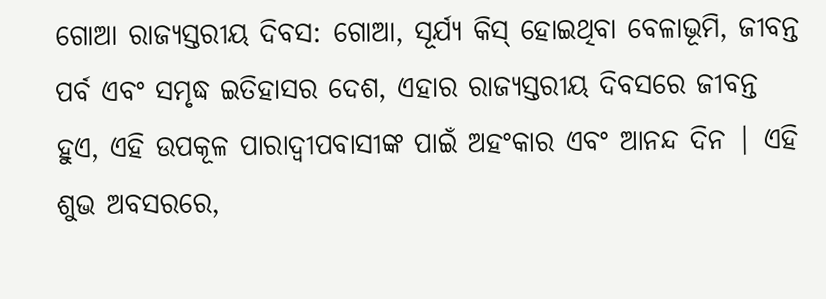ଗୋଆ ରାଜ୍ୟସ୍ତରୀୟ ଦିବସ: ଗୋଆ, ସୂର୍ଯ୍ୟ କିସ୍ ହୋଇଥିବା ବେଳାଭୂମି, ଜୀବନ୍ତ ପର୍ବ ଏବଂ ସମୃଦ୍ଧ ଇତିହାସର ଦେଶ, ଏହାର ରାଜ୍ୟସ୍ତରୀୟ ଦିବସରେ ଜୀବନ୍ତ ହୁଏ, ଏହି ଉପକୂଳ ପାରାଦ୍ୱୀପବାସୀଙ୍କ ପାଇଁ ଅହଂକାର ଏବଂ ଆନନ୍ଦ ଦିନ | ଏହି ଶୁଭ ଅବସରରେ,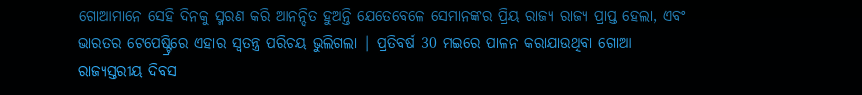ଗୋଆମାନେ ସେହି ଦିନକୁ ସ୍ମରଣ କରି ଆନନ୍ଦିତ ହୁଅନ୍ତି ଯେତେବେଳେ ସେମାନଙ୍କର ପ୍ରିୟ ରାଜ୍ୟ ରାଜ୍ୟ ପ୍ରାପ୍ତ ହେଲା, ଏବଂ ଭାରତର ଟେପେଷ୍ଟ୍ରିରେ ଏହାର ସ୍ୱତନ୍ତ୍ର ପରିଚୟ ଭୁଲିଗଲା | ପ୍ରତିବର୍ଷ 30 ମଇରେ ପାଳନ କରାଯାଉଥିବା ଗୋଆ ରାଜ୍ୟସ୍ତରୀୟ ଦିବସ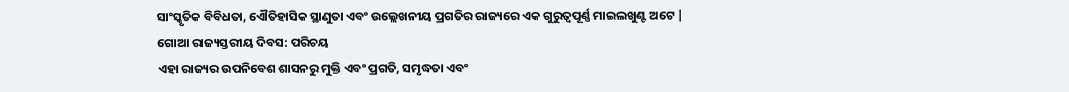ସାଂସ୍କୃତିକ ବିବିଧତା, ଏୌତିହାସିକ ସ୍ଥାଣୁତା ଏବଂ ଉଲ୍ଲେଖନୀୟ ପ୍ରଗତିର ରାଜ୍ୟରେ ଏକ ଗୁରୁତ୍ୱପୂର୍ଣ୍ଣ ମାଇଲଖୁଣ୍ଟ ଅଟେ |
ଗୋଆ ରାଜ୍ୟସ୍ତରୀୟ ଦିବସ: ପରିଚୟ
ଏହା ରାଜ୍ୟର ଉପନିବେଶ ଶାସନରୁ ମୁକ୍ତି ଏବଂ ପ୍ରଗତି, ସମୃଦ୍ଧତା ଏବଂ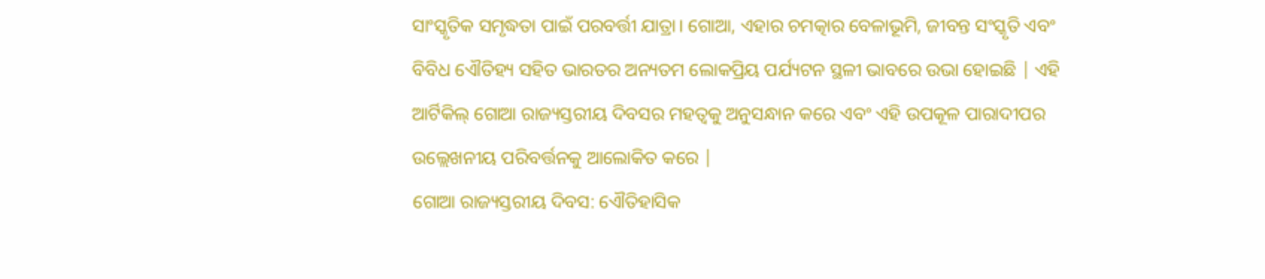ସାଂସ୍କୃତିକ ସମୃଦ୍ଧତା ପାଇଁ ପରବର୍ତ୍ତୀ ଯାତ୍ରା। ଗୋଆ, ଏହାର ଚମତ୍କାର ବେଳାଭୂମି, ଜୀବନ୍ତ ସଂସ୍କୃତି ଏବଂ ବିବିଧ ଏୌତିହ୍ୟ ସହିତ ଭାରତର ଅନ୍ୟତମ ଲୋକପ୍ରିୟ ପର୍ଯ୍ୟଟନ ସ୍ଥଳୀ ଭାବରେ ଉଭା ହୋଇଛି | ଏହି ଆର୍ଟିକିଲ୍ ଗୋଆ ରାଜ୍ୟସ୍ତରୀୟ ଦିବସର ମହତ୍ୱକୁ ଅନୁସନ୍ଧାନ କରେ ଏବଂ ଏହି ଉପକୂଳ ପାରାଦୀପର ଉଲ୍ଲେଖନୀୟ ପରିବର୍ତ୍ତନକୁ ଆଲୋକିତ କରେ |
ଗୋଆ ରାଜ୍ୟସ୍ତରୀୟ ଦିବସ: ଏୌତିହାସିକ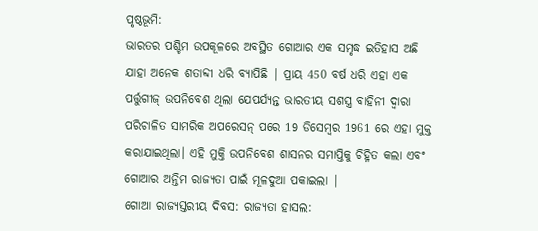ପୃଷ୍ଠଭୂମି:
ଭାରତର ପଶ୍ଚିମ ଉପକୂଳରେ ଅବସ୍ଥିତ ଗୋଆର ଏକ ସମୃଦ୍ଧ ଇତିହାସ ଅଛି ଯାହା ଅନେକ ଶତାବ୍ଦୀ ଧରି ବ୍ୟାପିଛି | ପ୍ରାୟ 450 ବର୍ଷ ଧରି ଏହା ଏକ ପର୍ତ୍ତୁଗୀଜ୍ ଉପନିବେଶ ଥିଲା ଯେପର୍ଯ୍ୟନ୍ତ ଭାରତୀୟ ସଶସ୍ତ୍ର ବାହିନୀ ଦ୍ୱାରା ପରିଚାଳିତ ସାମରିକ ଅପରେସନ୍ ପରେ 19 ଡିସେମ୍ବର 1961 ରେ ଏହା ମୁକ୍ତ କରାଯାଇଥିଲା। ଏହି ମୁକ୍ତି ଉପନିବେଶ ଶାସନର ସମାପ୍ତିକୁ ଚିହ୍ନିତ କଲା ଏବଂ ଗୋଆର ଅନ୍ତିମ ରାଜ୍ୟତା ପାଇଁ ମୂଳଦୁଆ ପକାଇଲା |
ଗୋଆ ରାଜ୍ୟସ୍ତରୀୟ ଦିବସ: ରାଜ୍ୟତା ହାସଲ: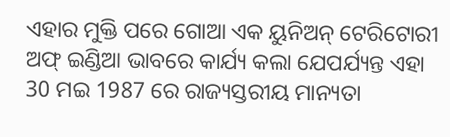ଏହାର ମୁକ୍ତି ପରେ ଗୋଆ ଏକ ୟୁନିଅନ୍ ଟେରିଟୋରୀ ଅଫ୍ ଇଣ୍ଡିଆ ଭାବରେ କାର୍ଯ୍ୟ କଲା ଯେପର୍ଯ୍ୟନ୍ତ ଏହା 30 ମଇ 1987 ରେ ରାଜ୍ୟସ୍ତରୀୟ ମାନ୍ୟତା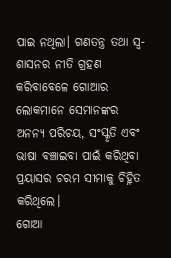ପାଇ ନଥିଲା। ଗଣତନ୍ତ୍ର ତଥା ସ୍ୱ-ଶାସନର ନୀତି ଗ୍ରହଣ କରିବାବେଳେ ଗୋଆର ଲୋକମାନେ ସେମାନଙ୍କର ଅନନ୍ୟ ପରିଚୟ, ସଂସ୍କୃତି ଏବଂ ଭାଷା ବଞ୍ଚାଇବା ପାଇଁ କରିଥିବା ପ୍ରୟାସର ଚରମ ସୀମାକୁ ଚିହ୍ନିତ କରିଥିଲେ।
ଗୋଆ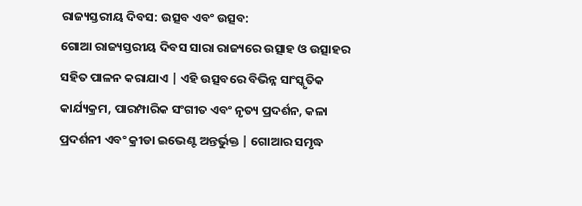ରାଜ୍ୟସ୍ତରୀୟ ଦିବସ: ଉତ୍ସବ ଏବଂ ଉତ୍ସବ:
ଗୋଆ ରାଜ୍ୟସ୍ତରୀୟ ଦିବସ ସାରା ରାଜ୍ୟରେ ଉତ୍ସାହ ଓ ଉତ୍ସାହର ସହିତ ପାଳନ କରାଯାଏ | ଏହି ଉତ୍ସବରେ ବିଭିନ୍ନ ସାଂସ୍କୃତିକ କାର୍ଯ୍ୟକ୍ରମ, ପାରମ୍ପାରିକ ସଂଗୀତ ଏବଂ ନୃତ୍ୟ ପ୍ରଦର୍ଶନ, କଳା ପ୍ରଦର୍ଶନୀ ଏବଂ କ୍ରୀଡା ଇଭେଣ୍ଟ ଅନ୍ତର୍ଭୁକ୍ତ | ଗୋଆର ସମୃଦ୍ଧ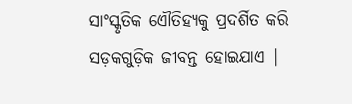ସାଂସ୍କୃତିକ ଏୌତିହ୍ୟକୁ ପ୍ରଦର୍ଶିତ କରି ସଡ଼କଗୁଡ଼ିକ ଜୀବନ୍ତ ହୋଇଯାଏ |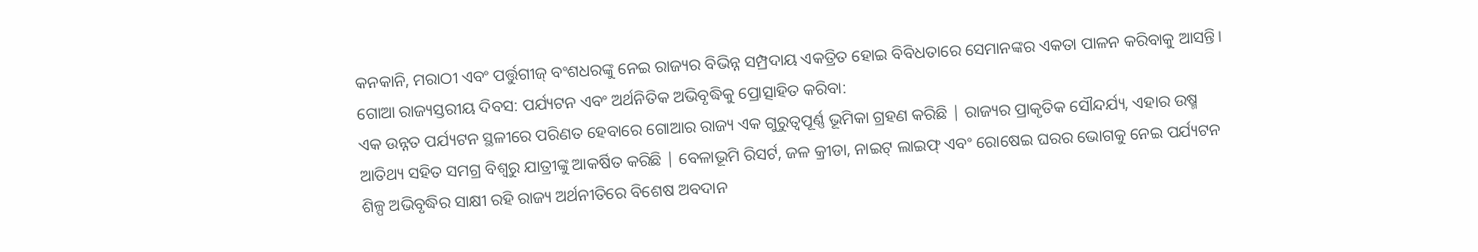କନକାନି, ମରାଠୀ ଏବଂ ପର୍ତ୍ତୁଗୀଜ୍ ବଂଶଧରଙ୍କୁ ନେଇ ରାଜ୍ୟର ବିଭିନ୍ନ ସମ୍ପ୍ରଦାୟ ଏକତ୍ରିତ ହୋଇ ବିବିଧତାରେ ସେମାନଙ୍କର ଏକତା ପାଳନ କରିବାକୁ ଆସନ୍ତି।
ଗୋଆ ରାଜ୍ୟସ୍ତରୀୟ ଦିବସ: ପର୍ଯ୍ୟଟନ ଏବଂ ଅର୍ଥନିତିକ ଅଭିବୃଦ୍ଧିକୁ ପ୍ରୋତ୍ସାହିତ କରିବା:
ଏକ ଉନ୍ନତ ପର୍ଯ୍ୟଟନ ସ୍ଥଳୀରେ ପରିଣତ ହେବାରେ ଗୋଆର ରାଜ୍ୟ ଏକ ଗୁରୁତ୍ୱପୂର୍ଣ୍ଣ ଭୂମିକା ଗ୍ରହଣ କରିଛି | ରାଜ୍ୟର ପ୍ରାକୃତିକ ସୌନ୍ଦର୍ଯ୍ୟ, ଏହାର ଉଷ୍ମ ଆତିଥ୍ୟ ସହିତ ସମଗ୍ର ବିଶ୍ୱରୁ ଯାତ୍ରୀଙ୍କୁ ଆକର୍ଷିତ କରିଛି | ବେଳାଭୂମି ରିସର୍ଟ, ଜଳ କ୍ରୀଡା, ନାଇଟ୍ ଲାଇଫ୍ ଏବଂ ରୋଷେଇ ଘରର ଭୋଗକୁ ନେଇ ପର୍ଯ୍ୟଟନ ଶିଳ୍ପ ଅଭିବୃଦ୍ଧିର ସାକ୍ଷୀ ରହି ରାଜ୍ୟ ଅର୍ଥନୀତିରେ ବିଶେଷ ଅବଦାନ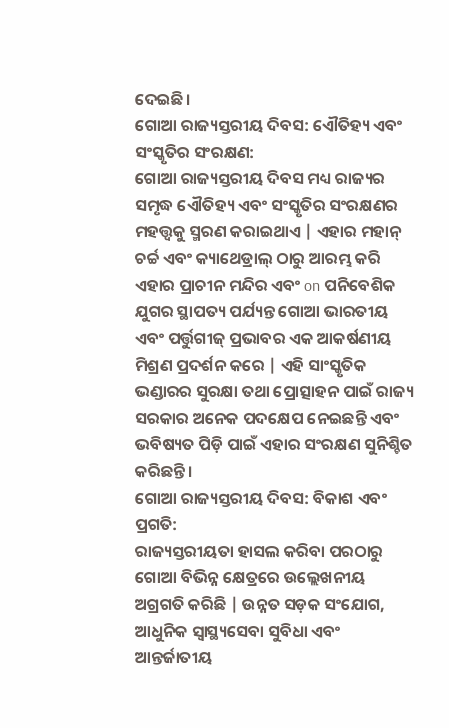ଦେଇଛି।
ଗୋଆ ରାଜ୍ୟସ୍ତରୀୟ ଦିବସ: ଏୌତିହ୍ୟ ଏବଂ ସଂସ୍କୃତିର ସଂରକ୍ଷଣ:
ଗୋଆ ରାଜ୍ୟସ୍ତରୀୟ ଦିବସ ମଧ୍ୟ ରାଜ୍ୟର ସମୃଦ୍ଧ ଏୌତିହ୍ୟ ଏବଂ ସଂସ୍କୃତିର ସଂରକ୍ଷଣର ମହତ୍ତ୍ୱକୁ ସ୍ମରଣ କରାଇଥାଏ | ଏହାର ମହାନ୍ ଚର୍ଚ୍ଚ ଏବଂ କ୍ୟାଥେଡ୍ରାଲ୍ ଠାରୁ ଆରମ୍ଭ କରି ଏହାର ପ୍ରାଚୀନ ମନ୍ଦିର ଏବଂ on ପନିବେଶିକ ଯୁଗର ସ୍ଥାପତ୍ୟ ପର୍ଯ୍ୟନ୍ତ ଗୋଆ ଭାରତୀୟ ଏବଂ ପର୍ତ୍ତୁଗୀଜ୍ ପ୍ରଭାବର ଏକ ଆକର୍ଷଣୀୟ ମିଶ୍ରଣ ପ୍ରଦର୍ଶନ କରେ | ଏହି ସାଂସ୍କୃତିକ ଭଣ୍ଡାରର ସୁରକ୍ଷା ତଥା ପ୍ରୋତ୍ସାହନ ପାଇଁ ରାଜ୍ୟ ସରକାର ଅନେକ ପଦକ୍ଷେପ ନେଇଛନ୍ତି ଏବଂ ଭବିଷ୍ୟତ ପିଡ଼ି ପାଇଁ ଏହାର ସଂରକ୍ଷଣ ସୁନିଶ୍ଚିତ କରିଛନ୍ତି।
ଗୋଆ ରାଜ୍ୟସ୍ତରୀୟ ଦିବସ: ବିକାଶ ଏବଂ ପ୍ରଗତି:
ରାଜ୍ୟସ୍ତରୀୟତା ହାସଲ କରିବା ପରଠାରୁ ଗୋଆ ବିଭିନ୍ନ କ୍ଷେତ୍ରରେ ଉଲ୍ଲେଖନୀୟ ଅଗ୍ରଗତି କରିଛି | ଉନ୍ନତ ସଡ଼କ ସଂଯୋଗ, ଆଧୁନିକ ସ୍ୱାସ୍ଥ୍ୟସେବା ସୁବିଧା ଏବଂ ଆନ୍ତର୍ଜାତୀୟ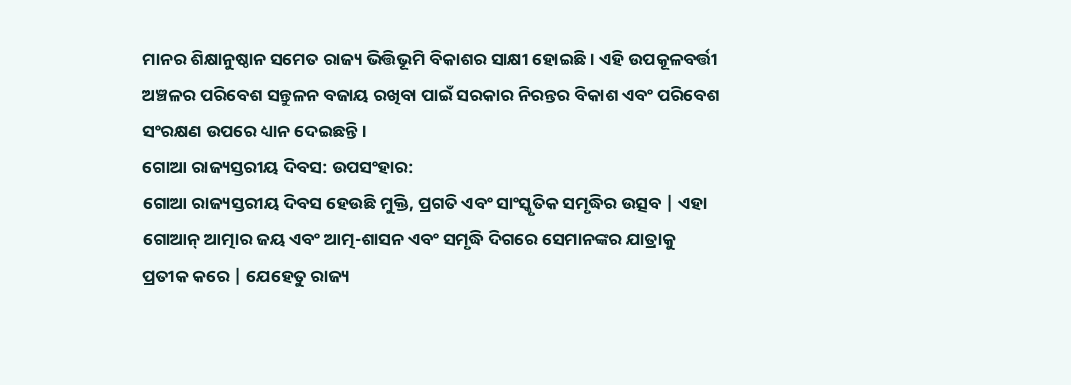ମାନର ଶିକ୍ଷାନୁଷ୍ଠାନ ସମେତ ରାଜ୍ୟ ଭିତ୍ତିଭୂମି ବିକାଶର ସାକ୍ଷୀ ହୋଇଛି। ଏହି ଉପକୂଳବର୍ତ୍ତୀ ଅଞ୍ଚଳର ପରିବେଶ ସନ୍ତୁଳନ ବଜାୟ ରଖିବା ପାଇଁ ସରକାର ନିରନ୍ତର ବିକାଶ ଏବଂ ପରିବେଶ ସଂରକ୍ଷଣ ଉପରେ ଧ୍ୟାନ ଦେଇଛନ୍ତି।
ଗୋଆ ରାଜ୍ୟସ୍ତରୀୟ ଦିବସ: ଉପସଂହାର:
ଗୋଆ ରାଜ୍ୟସ୍ତରୀୟ ଦିବସ ହେଉଛି ମୁକ୍ତି, ପ୍ରଗତି ଏବଂ ସାଂସ୍କୃତିକ ସମୃଦ୍ଧିର ଉତ୍ସବ | ଏହା ଗୋଆନ୍ ଆତ୍ମାର ଜୟ ଏବଂ ଆତ୍ମ-ଶାସନ ଏବଂ ସମୃଦ୍ଧି ଦିଗରେ ସେମାନଙ୍କର ଯାତ୍ରାକୁ ପ୍ରତୀକ କରେ | ଯେହେତୁ ରାଜ୍ୟ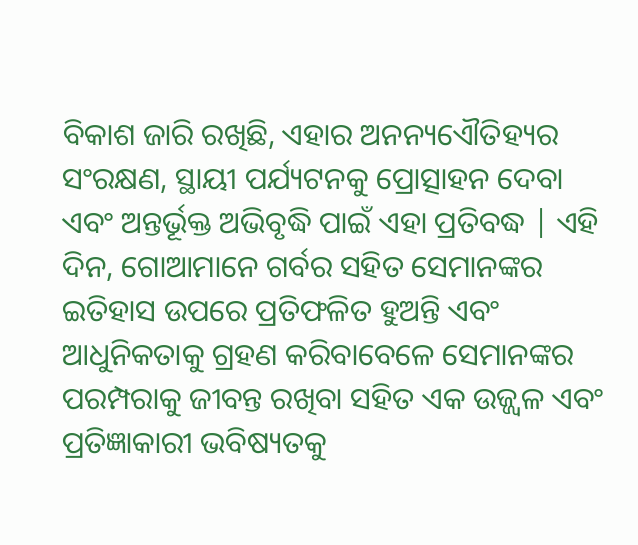ବିକାଶ ଜାରି ରଖିଛି, ଏହାର ଅନନ୍ୟଏୌତିହ୍ୟର ସଂରକ୍ଷଣ, ସ୍ଥାୟୀ ପର୍ଯ୍ୟଟନକୁ ପ୍ରୋତ୍ସାହନ ଦେବା ଏବଂ ଅନ୍ତର୍ଭୂକ୍ତ ଅଭିବୃଦ୍ଧି ପାଇଁ ଏହା ପ୍ରତିବଦ୍ଧ | ଏହି ଦିନ, ଗୋଆମାନେ ଗର୍ବର ସହିତ ସେମାନଙ୍କର ଇତିହାସ ଉପରେ ପ୍ରତିଫଳିତ ହୁଅନ୍ତି ଏବଂ ଆଧୁନିକତାକୁ ଗ୍ରହଣ କରିବାବେଳେ ସେମାନଙ୍କର ପରମ୍ପରାକୁ ଜୀବନ୍ତ ରଖିବା ସହିତ ଏକ ଉଜ୍ଜ୍ୱଳ ଏବଂ ପ୍ରତିଜ୍ଞାକାରୀ ଭବିଷ୍ୟତକୁ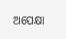ଅପେକ୍ଷା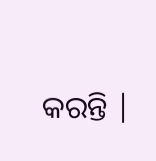କରନ୍ତି |